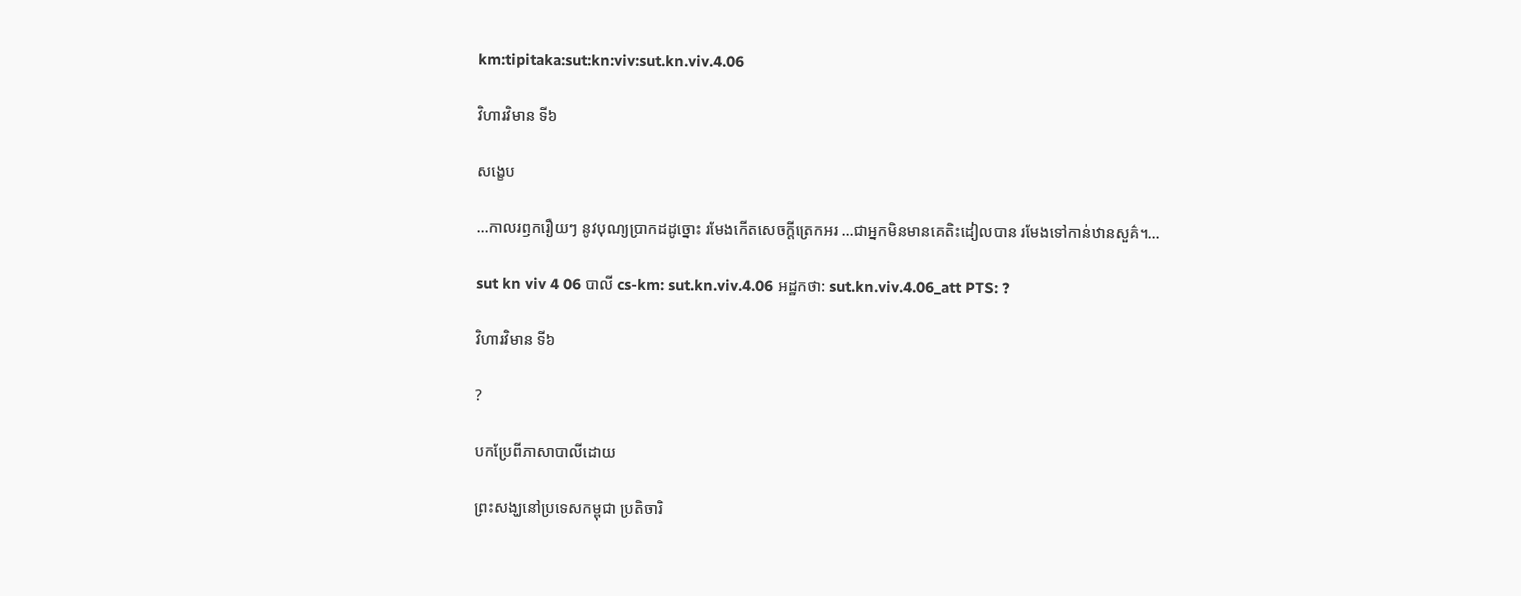km:tipitaka:sut:kn:viv:sut.kn.viv.4.06

វិហារវិមាន ទី៦

សង្ខេប

…កាលរឭករឿយៗ នូវបុណ្យប្រាកដដូច្នោះ រមែងកើតសេចកី្តត្រេកអរ …ជាអ្នកមិនមានគេតិះដៀលបាន រមែងទៅកាន់ឋានសួគ៌។…

sut kn viv 4 06 បាលី cs-km: sut.kn.viv.4.06 អដ្ឋកថា: sut.kn.viv.4.06_att PTS: ?

វិហារវិមាន ទី៦

?

បកប្រែពីភាសាបាលីដោយ

ព្រះសង្ឃនៅប្រទេសកម្ពុជា ប្រតិចារិ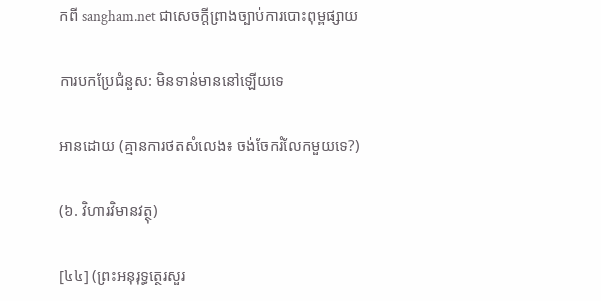កពី sangham.net ជាសេចក្តីព្រាងច្បាប់ការបោះពុម្ពផ្សាយ

ការបកប្រែជំនួស: មិនទាន់មាននៅឡើយទេ

អានដោយ (គ្មានការថតសំលេង៖ ចង់ចែករំលែកមួយទេ?)

(៦. វិហារវិមានវត្ថុ)

[៤៤] (ព្រះអនុរុទ្ធត្ថេរសួរ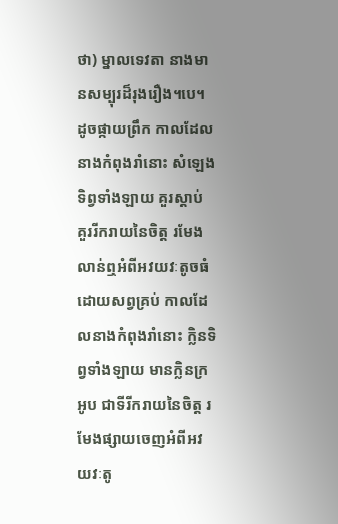ថា) ម្នាលទេវតា នាងមានសម្បុរដ៏រុងរឿង។បេ។ ដូចផ្កាយព្រឹក កាលដែលនាងកំពុងរាំនោះ សំឡេងទិព្វទាំងឡាយ គួរស្តាប់ គួររីករាយនៃចិត្ត រមែងលាន់ឮអំពីអវយវៈតូចធំដោយសព្វគ្រប់ កាលដែលនាងកំពុងរាំនោះ ក្លិនទិព្វទាំងឡាយ មានក្លិនក្រអូប ជាទីរីករាយនៃចិត្ត រមែងផ្សាយចេញអំពីអវយវៈតូ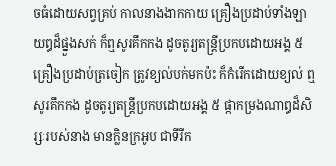ចធំដោយសព្វគ្រប់ កាលនាងងាកកាយ គ្រឿងប្រដាប់ទាំងឡាយឰដ៏ផ្នួងសក់ ក៏ឮសូរគឹកកង ដូចតូរ្យតន្ត្រីប្រកបដោយអង្គ ៥ គ្រឿងប្រដាប់ត្រចៀក ត្រូវខ្យល់បក់មកប៉ះ ក៏កំរើកដោយខ្យល់ ឮសូរគឹកកង ដូចតូរ្យតន្ត្រីប្រកបដោយអង្គ ៥ ផ្កាកម្រងណាឰដ៏សិរ្សៈរបស់នាង មានក្លិនក្រអូប ជាទីរីក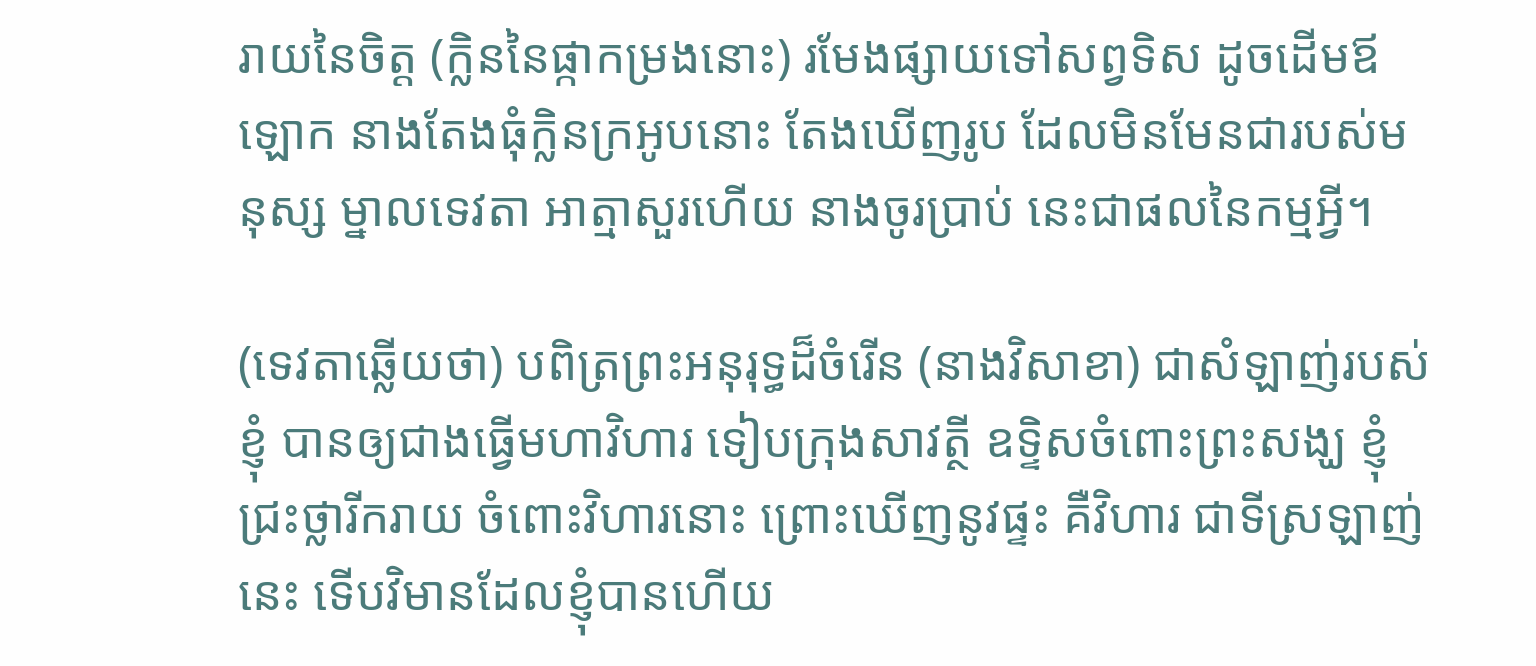រាយនៃចិត្ត (ក្លិននៃផ្កាកម្រងនោះ) រមែងផ្សាយទៅសព្វទិស ដូចដើមឪឡោក នាងតែងធុំក្លិនក្រអូបនោះ តែងឃើញរូប ដែលមិនមែនជារបស់មនុស្ស ម្នាលទេវតា អាត្មាសួរហើយ នាងចូរប្រាប់ នេះជាផលនៃកម្មអី្វ។

(ទេវតាឆ្លើយថា) បពិត្រព្រះអនុរុទ្ធដ៏ចំរើន (នាងវិសាខា) ជាសំឡាញ់របស់ខ្ញុំ បានឲ្យជាងធ្វើមហាវិហារ ទៀបក្រុងសាវត្ថី ឧទ្ទិសចំពោះព្រះសង្ឃ ខ្ញុំជ្រះថ្លារីករាយ ចំពោះវិហារនោះ ព្រោះឃើញនូវផ្ទះ គឺវិហារ ជាទីស្រឡាញ់នេះ ទើបវិមានដែលខ្ញុំបានហើយ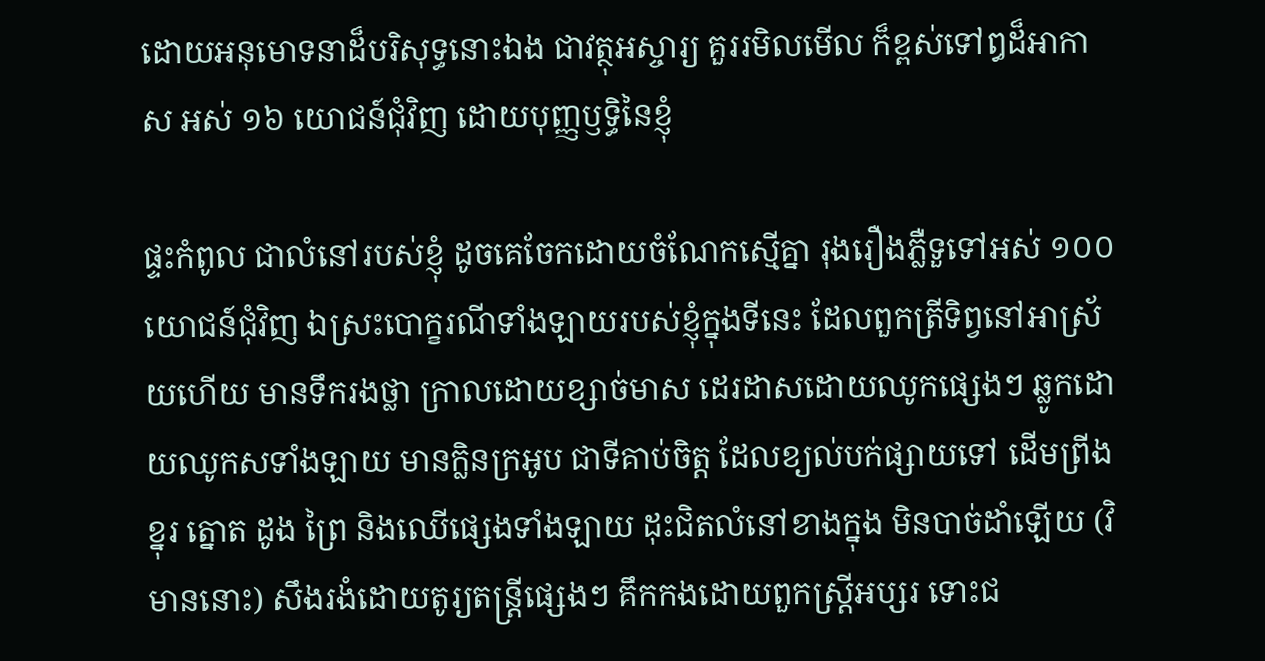ដោយអនុមោទនាដ៏បរិសុទ្ធនោះឯង ជាវត្ថុអស្ចារ្យ គួររមិលមើល ក៏ខ្ពស់ទៅឰដ៏អាកាស អស់ ១៦ យោជន៍ជុំវិញ ដោយបុញ្ញឫទ្ធិនៃខ្ញុំ

ផ្ទះកំពូល ជាលំនៅរបស់ខ្ញុំ ដូចគេចែកដោយចំណែកស្មើគ្នា រុងរឿងភ្លឺទួទៅអស់ ១០០ យោជន៍ជុំវិញ ឯស្រះបោក្ខរណីទាំងឡាយរបស់ខ្ញុំក្នុងទីនេះ ដែលពួកត្រីទិព្វនៅអាស្រ័យហើយ មានទឹករងថ្លា ក្រាលដោយខ្សាច់មាស ដេរដាសដោយឈូកផ្សេងៗ ឆ្លូកដោយឈូកសទាំងឡាយ មានក្លិនក្រអូប ជាទីគាប់ចិត្ត ដែលខ្យល់បក់ផ្សាយទៅ ដើមព្រីង ខ្នុរ ត្នោត ដូង ព្រៃ និងឈើផ្សេងទាំងឡាយ ដុះជិតលំនៅខាងក្នុង មិនបាច់ដាំឡើយ (វិមាននោះ) សឹងរងំដោយតូរ្យតន្ត្រីផ្សេងៗ គឹកកងដោយពួកស្ត្រីអប្សរ ទោះជ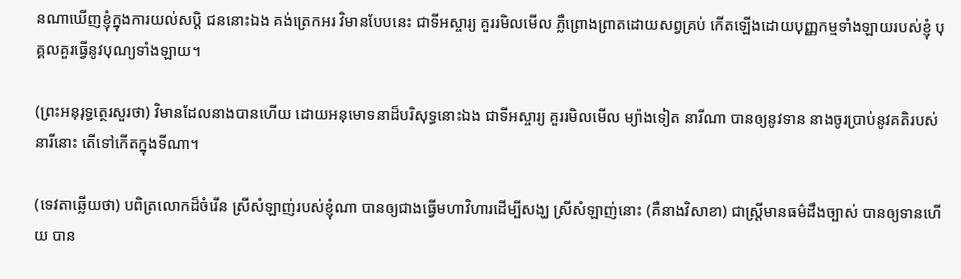នណាឃើញខ្ញុំក្នុងការយល់សបិ្ត ជននោះឯង គង់ត្រេកអរ វិមានបែបនេះ ជាទីអស្ចារ្យ គួររមិលមើល ភ្លឺព្រោងព្រាតដោយសព្វគ្រប់ កើតឡើងដោយបុញ្ញកម្មទាំងឡាយរបស់ខ្ញុំ បុគ្គលគួរធ្វើនូវបុណ្យទាំងឡាយ។

(ព្រះអនុរុទ្ធត្ថេរសួរថា) វិមានដែលនាងបានហើយ ដោយអនុមោទនាដ៏បរិសុទ្ធនោះឯង ជាទីអស្ចារ្យ គួររមិលមើល ម្យ៉ាងទៀត នារីណា បានឲ្យនូវទាន នាងចូរប្រាប់នូវគតិរបស់នារីនោះ តើទៅកើតក្នុងទីណា។

(ទេវតាឆ្លើយថា) បពិត្រលោកដ៏ចំរើន ស្រីសំឡាញ់របស់ខ្ញុំណា បានឲ្យជាងធ្វើមហាវិហារដើម្បីសង្ឃ ស្រីសំឡាញ់នោះ (គឺនាងវិសាខា) ជាស្ត្រីមានធម៌ដឹងច្បាស់ បានឲ្យទានហើយ បាន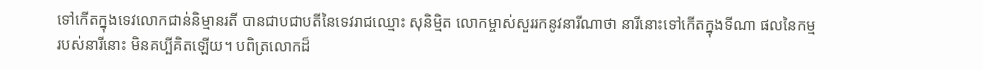ទៅកើតក្នុងទេវលោកជាន់និម្មានរតី បានជាបជាបតីនៃទេវរាជឈ្មោះ សុនិម្មិត លោកម្ចាស់សួររកនូវនារីណាថា នារីនោះទៅកើតក្នុងទីណា ផលនៃកម្មរបស់នារីនោះ មិនគប្បីគិតឡើយ។ បពិត្រលោកដ៏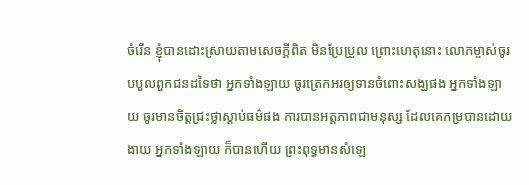ចំរើន ខ្ញុំបានដោះស្រាយតាមសេចក្តីពិត មិនប្រែប្រួល ព្រោះហេតុនោះ លោកម្ចាស់ចូរបបួលពួកជនដទៃថា អ្នកទាំងឡាយ ចូរត្រេកអរឲ្យទានចំពោះសង្ឃផង អ្នកទាំងឡាយ ចូរមានចិត្តជ្រះថ្លាស្តាប់ធម៌ផង ការបានអត្តភាពជាមនុស្ស ដែលគេកម្របានដោយងាយ អ្នកទាំងឡាយ ក៏បានហើយ ព្រះពុទ្ធមានសំឡេ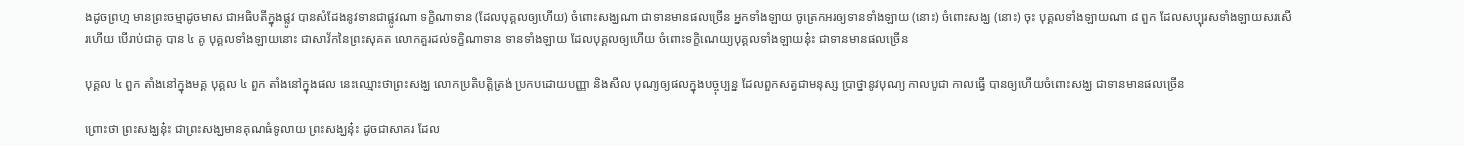ងដូចព្រហ្ម មានព្រះចម្មាដូចមាស ជាអធិបតីក្នុងផ្លូវ បានសំដែងនូវទានជាផ្លូវណា ទក្ខិណាទាន (ដែលបុគ្គលឲ្យហើយ) ចំពោះសង្ឃណា ជាទានមានផលច្រើន អ្នកទាំងឡាយ ចូត្រេកអរឲ្យទានទាំងឡាយ (នោះ) ចំពោះសង្ឃ (នោះ) ចុះ បុគ្គលទាំងឡាយណា ៨ ពួក ដែលសប្បុរសទាំងឡាយសរសើរហើយ បើរាប់ជាគូ បាន ៤ គូ បុគ្គលទាំងឡាយនោះ ជាសាវ័កនៃព្រះសុគត លោកគួរដល់ទក្ខិណាទាន ទានទាំងឡាយ ដែលបុគ្គលឲ្យហើយ ចំពោះទក្ខិណេយ្យបុគ្គលទាំងឡាយនុ៎ះ ជាទានមានផលច្រើន

បុគ្គល ៤ ពួក តាំងនៅក្នុងមគ្គ បុគ្គល ៤ ពួក តាំងនៅក្នុងផល នេះឈ្មោះថាព្រះសង្ឃ លោកប្រតិបតិ្តត្រង់ ប្រកបដោយបញ្ញា និងសីល បុណ្យឲ្យផលក្នុងបច្ចុប្បន្ន ដែលពួកសត្វជាមនុស្ស ប្រាថ្នានូវបុណ្យ កាលបូជា កាលធ្វើ បានឲ្យហើយចំពោះសង្ឃ ជាទានមានផលច្រើន

ព្រោះថា ព្រះសង្ឃនុ៎ះ ជាព្រះសង្ឃមានគុណធំទូលាយ ព្រះសង្ឃនុ៎ះ ដូចជាសាគរ ដែល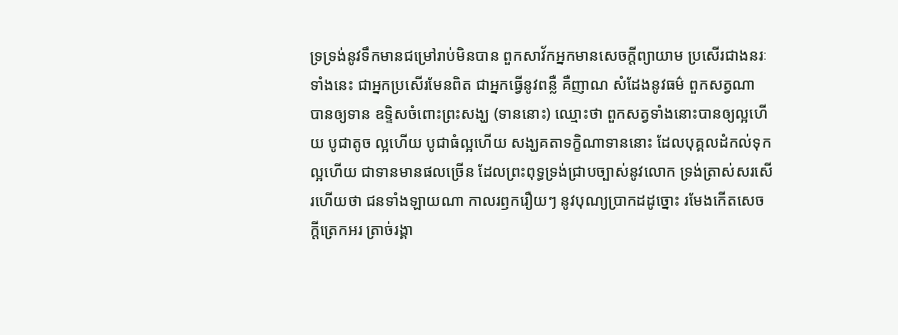ទ្រទ្រង់នូវទឹកមានជម្រៅរាប់មិនបាន ពួកសាវ័កអ្នកមានសេចកី្តព្យាយាម ប្រសើរជាងនរៈទាំងនេះ ជាអ្នកប្រសើរមែនពិត ជាអ្នកធ្វើនូវពន្លឺ គឺញាណ សំដែងនូវធម៌ ពួកសត្វណា បានឲ្យទាន ឧទ្ទិសចំពោះព្រះសង្ឃ (ទាននោះ) ឈ្មោះថា ពួកសត្វទាំងនោះបានឲ្យល្អហើយ បូជាតូច ល្អហើយ បូជាធំល្អហើយ សង្ឃគតាទក្ខិណាទាននោះ ដែលបុគ្គលដំកល់ទុកល្អហើយ ជាទានមានផលច្រើន ដែលព្រះពុទ្ធទ្រង់ជ្រាបច្បាស់នូវលោក ទ្រង់ត្រាស់សរសើរហើយថា ជនទាំងឡាយណា កាលរឭករឿយៗ នូវបុណ្យប្រាកដដូច្នោះ រមែងកើតសេចកី្តត្រេកអរ ត្រាច់រង្គា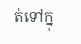ត់ទៅក្នុ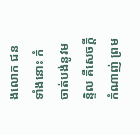ងលោក ជនទាំងនោះ កំចាត់បង់នូវមន្ទិល គឺសេចកី្តកំណាញ់ ព្រម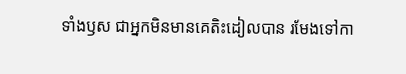ទាំងឫស ជាអ្នកមិនមានគេតិះដៀលបាន រមែងទៅកា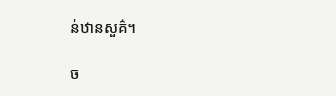ន់ឋានសួគ៌។

ច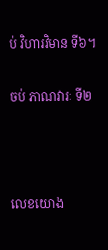ប់ វិហារវិមាន ទី៦។

ចប់ ភាណវារៈ ទី២



លេខយោង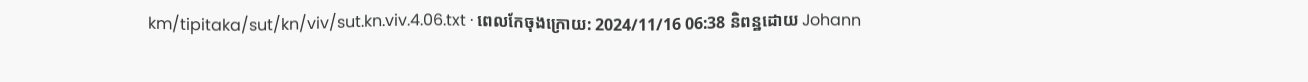km/tipitaka/sut/kn/viv/sut.kn.viv.4.06.txt · ពេលកែចុងក្រោយ: 2024/11/16 06:38 និពន្ឋដោយ Johann